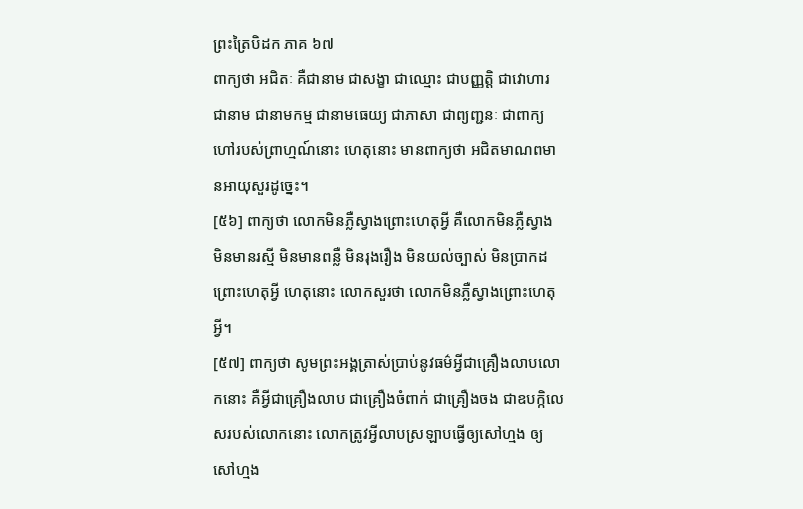ព្រះត្រៃបិដក ភាគ ៦៧
ពាក្យថា អជិតៈ គឺជានាម ជាសង្ខា ជាឈ្មោះ ជាបញ្ញត្តិ ជាវោហារ ជានាម ជានាមកម្ម ជានាមធេយ្យ ជាភាសា ជាព្យញ្ជនៈ ជាពាក្យហៅរបស់ព្រាហ្មណ៍នោះ ហេតុនោះ មានពាក្យថា អជិតមាណពមានអាយុសួរដូច្នេះ។
[៥៦] ពាក្យថា លោកមិនភ្លឺស្វាងព្រោះហេតុអ្វី គឺលោកមិនភ្លឺស្វាង មិនមានរស្មី មិនមានពន្លឺ មិនរុងរឿង មិនយល់ច្បាស់ មិនប្រាកដ ព្រោះហេតុអ្វី ហេតុនោះ លោកសួរថា លោកមិនភ្លឺស្វាងព្រោះហេតុអ្វី។
[៥៧] ពាក្យថា សូមព្រះអង្គត្រាស់ប្រាប់នូវធម៌អ្វីជាគ្រឿងលាបលោកនោះ គឺអ្វីជាគ្រឿងលាប ជាគ្រឿងចំពាក់ ជាគ្រឿងចង ជាឧបក្កិលេសរបស់លោកនោះ លោកត្រូវអ្វីលាបស្រឡាបធើ្វឲ្យសៅហ្មង ឲ្យសៅហ្មង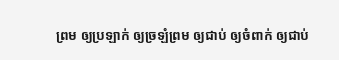ព្រម ឲ្យប្រឡាក់ ឲ្យច្រឡំព្រម ឲ្យជាប់ ឲ្យចំពាក់ ឲ្យជាប់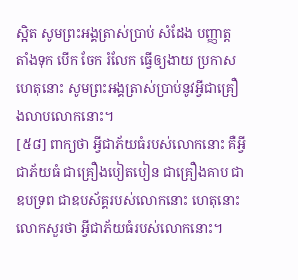ស្អិត សូមព្រះអង្គត្រាស់ប្រាប់ សំដែង បញ្ញាត្ត តាំងទុក បើក ចែក រំលែក ធើ្វឲ្យងាយ ប្រកាស ហេតុនោះ សូមព្រះអង្គត្រាស់ប្រាប់នូវអ្វីជាគ្រឿងលាបលោកនោះ។
[៥៨] ពាក្យថា អ្វីជាភ័យធំរបស់លោកនោះ គឺអ្វីជាភ័យធំ ជាគ្រឿងបៀតបៀន ជាគ្រឿងគាប ជាឧបទ្រព ជាឧបស័គ្គរបស់លោកនោះ ហេតុនោះ លោកសួរថា អ្វីជាភ័យធំរបស់លោកនោះ។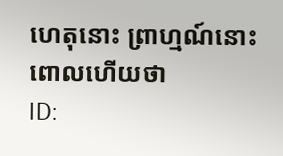ហេតុនោះ ព្រាហ្មណ៍នោះពោលហើយថា
ID: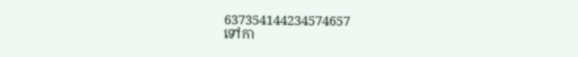637354144234574657
ទៅកា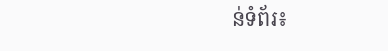ន់ទំព័រ៖